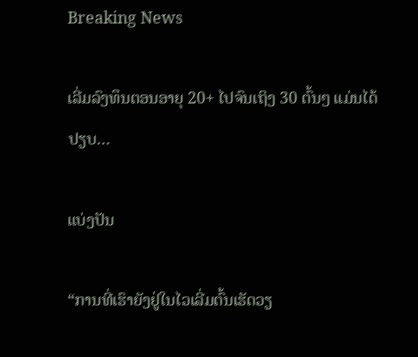Breaking News

ເລີ່ມລົງທຶນຕອນອາຍຸ 20+ ໄປຈົນເຖິງ 30 ຕົ້ນໆ ແມ່ນໄດ້ປຽບ…

ແບ່ງປັນ

“ການທີ່ເຮົາຍັງຢູ່ໃນໄວເລີ່ມຕົ້ນເຮັດວຽ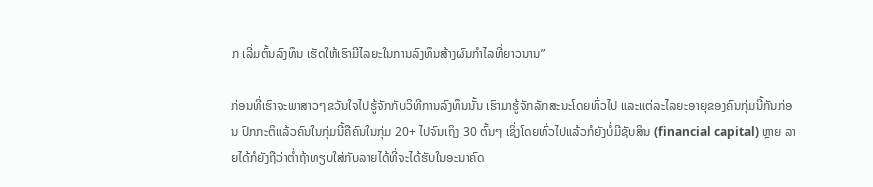ກ ເລີ່ມຕົ້ນລົງທຶນ ເຮັດໃຫ້ເຮົາມີໄລຍະໃນການລົງທຶນສ້າງຜົນກຳໄລທີ່ຍາວນານ”

ກ່ອນທີ່ເຮົາຈະພາສາວໆຂວັນໃຈໄປຮູ້ຈັກກັບວິທີການລົງທຶນນັ້ນ ເຮົາມາຮູ້ຈັກລັກສະນະໂດຍທົ່ວໄປ ແລະແຕ່ລະໄລຍະອາຍຸຂອງຄົນກຸ່ມນີ້ກັນກ່ອນ ປົກກະຕິແລ້ວຄົນໃນກຸ່ມນີ້ຄືຄົນໃນກຸ່ມ 20+ ໄປຈົນເຖິງ 30 ຕົ້ນໆ ເຊິ່ງໂດຍທົ່ວໄປແລ້ວກໍຍັງບໍ່ມີຊັບສິນ (financial capital) ຫຼາຍ ລາຍໄດ້ກໍຍັງຖືວ່າຕໍ່າຖ້າທຽບໃສ່ກັບລາຍໄດ້ທີ່ຈະໄດ້ຮັບໃນອະນາຄົດ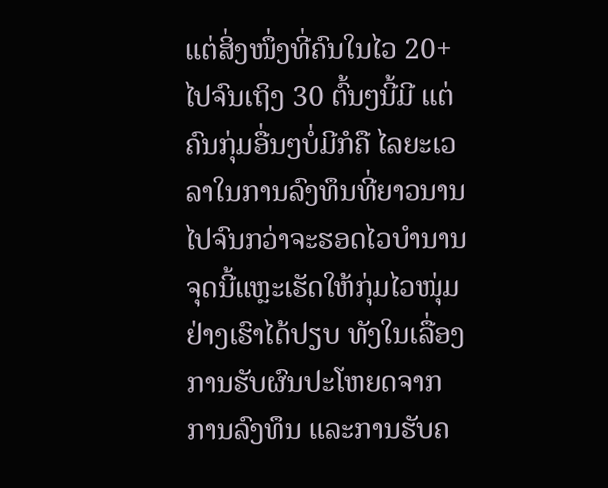ແຕ່ສິ່ງໜຶ່ງທີ່ຄົນໃນໄວ 20+ ໄປຈົນເຖິງ 30 ຕົ້ນໆນີ້ມີ ແຕ່ຄົນກຸ່ມອື່ນໆບໍ່ມີກໍຄື ໄລຍະເວລາໃນການລົງທຶນທີ່ຍາວນານ ໄປຈົນກວ່າຈະຮອດໄວບຳນານ ຈຸດນີ້ແຫຼະເຮັດໃຫ້ກຸ່ມໄວໜຸ່ມຢ່າງເຮົາໄດ້ປຽບ ທັງໃນເລື່ອງການຮັບຜົນປະໂຫຍດຈາກການລົງທຶນ ແລະການຮັບຄ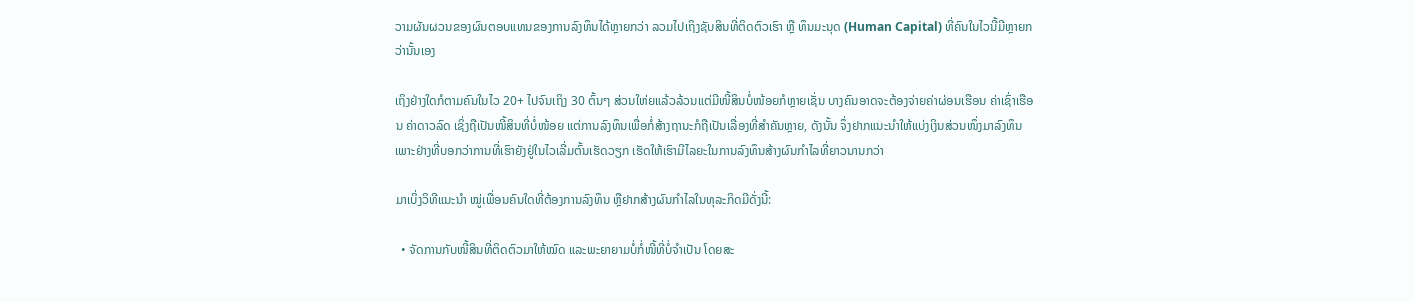ວາມຜັນຜວນຂອງຜົນຕອບແທນຂອງການລົງທຶນໄດ້ຫຼາຍກວ່າ ລວມໄປເຖິງຊັບສິນທີ່ຕິດຕົວເຮົາ ຫຼື ທຶນມະນຸດ (Human Capital) ທີ່ຄົນໃນໄວນີ້ມີຫຼາຍກວ່ານັ້ນເອງ

ເຖິງຢ່າງໃດກໍຕາມຄົນໃນໄວ 20+ ໄປຈົນເຖິງ 30 ຕົ້ນໆ ສ່ວນໃຫ່ຍແລ້ວລ້ວນແຕ່ມີໜີ້ສິນບໍ່ໜ້ອຍກໍຫຼາຍເຊັ່ນ ບາງຄົນອາດຈະຕ້ອງຈ່າຍຄ່າຜ່ອນເຮືອນ ຄ່າເຊົ່າເຮືອນ ຄ່າດາວລົດ ເຊິ່ງຖືເປັນໜີ້ສິນທີ່ບໍ່ໜ້ອຍ ແຕ່ການລົງທຶນເພື່ອກໍ່ສ້າງຖານະກໍຖືເປັນເລື່ອງທີ່ສຳຄັນຫຼາຍ, ດັງນັ້ນ ຈຶ່ງຢາກແນະນຳໃຫ້ແບ່ງເງິນສ່ວນໜຶ່ງມາລົງທຶນ ເພາະຢ່າງທີ່ບອກວ່າການທີ່ເຮົາຍັງຢູ່ໃນໄວເລີ່ມຕົ້ນເຮັດວຽກ ເຮັດໃຫ້ເຮົາມີໄລຍະໃນການລົງທຶນສ້າງຜົນກຳໄລທີ່ຍາວນານກວ່າ

ມາເບິ່ງວິທີແນະນຳ ໝູ່ເພື່ອນຄົນໃດທີ່ຕ້ອງການລົງທຶນ ຫຼືຢາກສ້າງຜົນກຳໄລໃນທຸລະກິດມີດັ່ງນີ້:

  • ຈັດການກັບໜີ້ສິນທີ່ຕິດຕົວມາໃຫ້ໝົດ ແລະພະຍາຍາມບໍ່ກໍ່ໜີ້ທີ່ບໍ່ຈໍາເປັນ ໂດຍສະ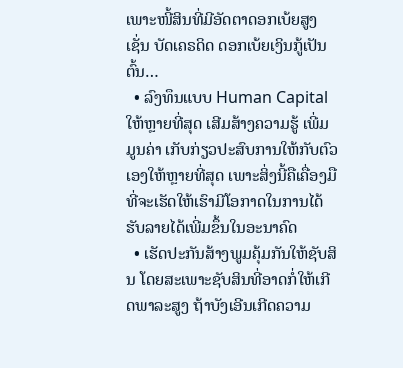ເພາະໜີ້ສິນທີ່ມີອັດຕາດອກເບ້ຍສູງເຊັ່ນ ບັດເຄຣດິດ ດອກເບ້ຍເງິນກູ້ເປັນຕົ້ນ…
  • ລົງທຶນແບບ Human Capital ໃຫ້ຫຼາຍທີ່ສຸດ ເສີມສ້າງຄວາມຮູ້ ເພີ່ມມູນຄ່າ ເກັບກ່ຽວປະສົບການໃຫ້ກັບຕົວເອງໃຫ້ຫຼາຍທີ່ສຸດ ເພາະສິ່ງນີ້ຄືເຄື່ອງມືທີ່ຈະເຮັດໃຫ້ເຮົາມີໂອກາດໃນການໄດ້ຮັບລາຍໄດ້ເພີ່ມຂຶ້ນໃນອະນາຄົດ
  • ເຮັດປະກັນສ້າງພູມຄຸ້ມກັນໃຫ້ຊັບສິນ ໂດຍສະເພາະຊັບສິນທີ່ອາດກໍ່ໃຫ້ເກີດພາລະສູງ ຖ້າບັງເອີນເກີດຄວາມ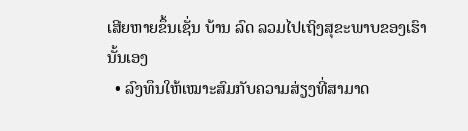ເສີຍຫາຍຂຶ້ນເຊັ່ນ ບ້ານ ລົດ ລວມໄປເຖິງສຸຂະພາບຂອງເຮົານັ້ນເອງ
  • ລົງທຶນໃຫ້ເໝາະສົມກັບຄວາມສ່ຽງທີ່ສາມາດ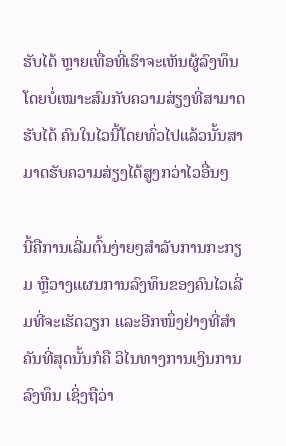ຮັບໄດ້ ຫຼາຍເທື່ອທີ່ເຮົາຈະເຫັນຜູ້ລົງທຶນ ໂດຍບໍ່ເໝາະສົມກັບຄວາມສ່ຽງທີ່ສາມາດຮັບໄດ້ ຄົນໃນໄວນີ້ໂດຍທົ່ວໄປແລ້ວນັ້ນສາມາດຮັບຄວາມສ່ຽງໄດ້ສູງກວ່າໄວອື່ນໆ

ນີ້ຄືການເລີ່ມຕົ້ນງ່າຍໆສຳລັບການກະກຽມ ຫຼືວາງແຜນການລົງທຶນຂອງຄົນໄວເລີ່ມທີ່ຈະເຮັດວຽກ ແລະອີກໜຶ່ງຢ່າງທີ່ສຳຄັນທີ່ສຸດນັ້ນກໍຄື ວິໄນທາງການເງິນການລົງທຶນ ເຊິ່ງຖືວ່າ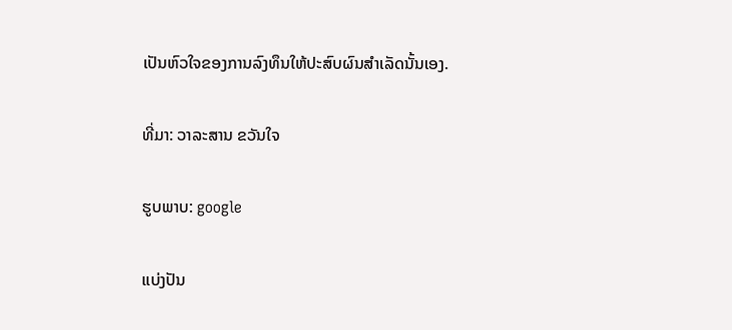ເປັນຫົວໃຈຂອງການລົງທຶນໃຫ້ປະສົບຜົນສຳເລັດນັ້ນເອງ.

ທີ່ມາ: ວາລະສານ ຂວັນໃຈ

ຮູບພາບ: google

ແບ່ງປັນ